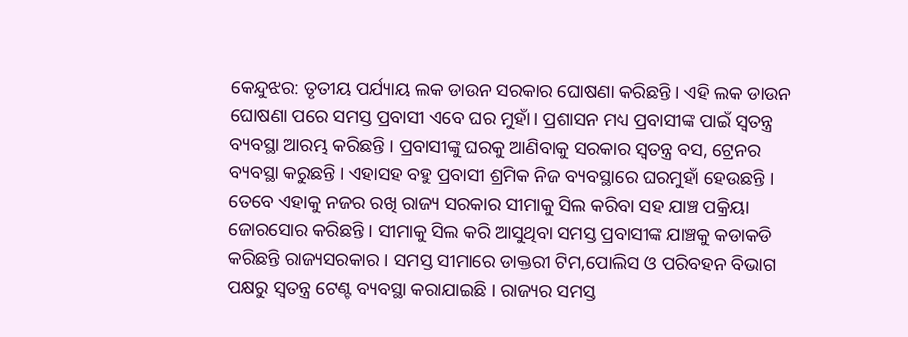କେନ୍ଦୁଝର: ତୃତୀୟ ପର୍ଯ୍ୟାୟ ଲକ ଡାଉନ ସରକାର ଘୋଷଣା କରିଛନ୍ତି । ଏହି ଲକ ଡାଉନ ଘୋଷଣା ପରେ ସମସ୍ତ ପ୍ରବାସୀ ଏବେ ଘର ମୁହାଁ। ପ୍ରଶାସନ ମଧ୍ୟ ପ୍ରବାସୀଙ୍କ ପାଇଁ ସ୍ବତନ୍ତ୍ର ବ୍ୟବସ୍ଥା ଆରମ୍ଭ କରିଛନ୍ତି । ପ୍ରବାସୀଙ୍କୁ ଘରକୁ ଆଣିବାକୁ ସରକାର ସ୍ବତନ୍ତ୍ର ବସ, ଟ୍ରେନର ବ୍ୟବସ୍ଥା କରୁଛନ୍ତି । ଏହାସହ ବହୁ ପ୍ରବାସୀ ଶ୍ରମିକ ନିଜ ବ୍ୟବସ୍ଥାରେ ଘରମୁହାଁ ହେଉଛନ୍ତି ।
ତେବେ ଏହାକୁ ନଜର ରଖି ରାଜ୍ୟ ସରକାର ସୀମାକୁ ସିଲ କରିବା ସହ ଯାଞ୍ଚ ପକ୍ରିୟା ଜୋରସୋର କରିଛନ୍ତି । ସୀମାକୁ ସିଲ କରି ଆସୁଥିବା ସମସ୍ତ ପ୍ରବାସୀଙ୍କ ଯାଞ୍ଚକୁ କଡାକଡି କରିଛନ୍ତି ରାଜ୍ୟସରକାର । ସମସ୍ତ ସୀମାରେ ଡାକ୍ତରୀ ଟିମ,ପୋଲିସ ଓ ପରିବହନ ବିଭାଗ ପକ୍ଷରୁ ସ୍ବତନ୍ତ୍ର ଟେଣ୍ଟ ବ୍ୟବସ୍ଥା କରାଯାଇଛି । ରାଜ୍ୟର ସମସ୍ତ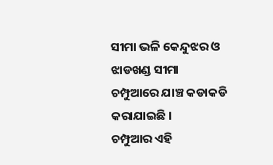ସୀମା ଭଳି କେନ୍ଦୁଝର ଓ ଝାଡଖଣ୍ଡ ସୀମା ଚମ୍ପୁଆରେ ଯାଞ୍ଚ କଡାକଡି କରାଯାଇଛି ।
ଚମ୍ପୁଆର ଏହି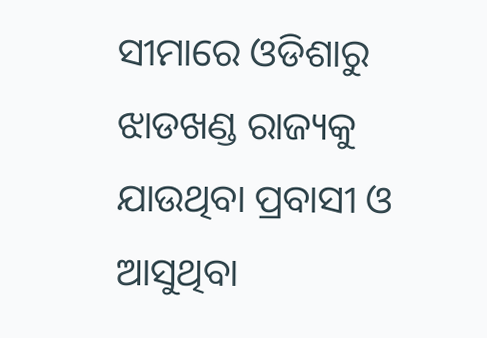ସୀମାରେ ଓଡିଶାରୁ ଝାଡଖଣ୍ଡ ରାଜ୍ୟକୁ ଯାଉଥିବା ପ୍ରବାସୀ ଓ ଆସୁଥିବା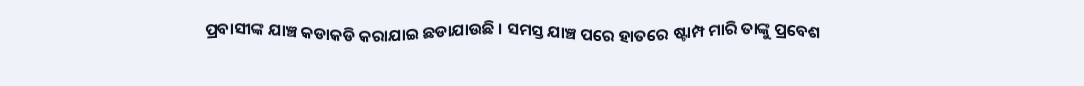ପ୍ରବାସୀଙ୍କ ଯାଞ୍ଚ କଡାକଡି କରାଯାଇ ଛଡାଯାଉଛି । ସମସ୍ତ ଯାଞ୍ଚ ପରେ ହାତରେ ଷ୍ଟାମ୍ପ ମାରି ତାଙ୍କୁ ପ୍ରବେଶ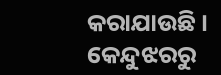କରାଯାଉଛି ।
କେନ୍ଦୁଝରରୁ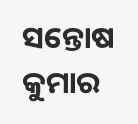ସନ୍ତୋଷ କୁମାର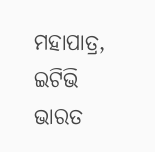ମହାପାତ୍ର, ଇଟିଭି ଭାରତ